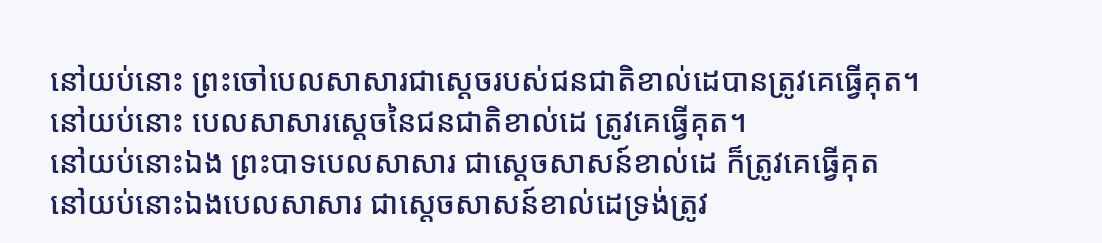នៅយប់នោះ ព្រះចៅបេលសាសារជាស្ដេចរបស់ជនជាតិខាល់ដេបានត្រូវគេធ្វើគុត។
នៅយប់នោះ បេលសាសារស្ដេចនៃជនជាតិខាល់ដេ ត្រូវគេធ្វើគុត។
នៅយប់នោះឯង ព្រះបាទបេលសាសារ ជាស្តេចសាសន៍ខាល់ដេ ក៏ត្រូវគេធ្វើគុត
នៅយប់នោះឯងបេលសាសារ ជាស្តេចសាសន៍ខាល់ដេទ្រង់ត្រូវ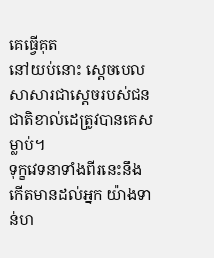គេធ្វើគុត
នៅយប់នោះ ស្តេចបេលសាសារជាស្តេចរបស់ជនជាតិខាល់ដេត្រូវបានគេសម្លាប់។
ទុក្ខវេទនាទាំងពីរនេះនឹងកើតមានដល់អ្នក យ៉ាងទាន់ហ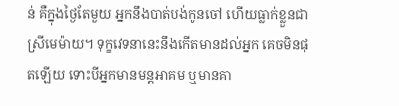ន់ គឺក្នុងថ្ងៃតែមួយ អ្នកនឹងបាត់បង់កូនចៅ ហើយធ្លាក់ខ្លួនជាស្រីមេម៉ាយ។ ទុក្ខវេទនានេះនឹងកើតមានដល់អ្នក គេចមិនផុតឡើយ ទោះបីអ្នកមានមន្តអាគម ឬមានគា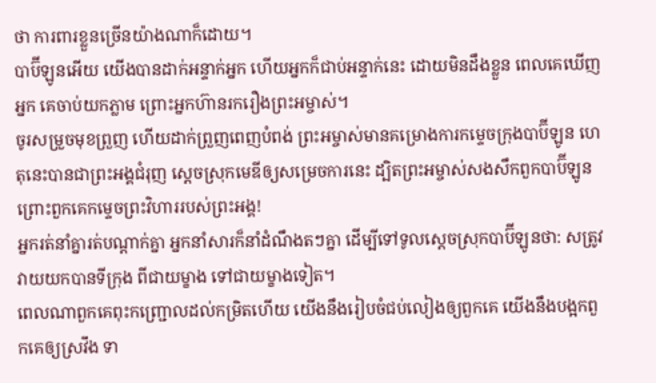ថា ការពារខ្លួនច្រើនយ៉ាងណាក៏ដោយ។
បាប៊ីឡូនអើយ យើងបានដាក់អន្ទាក់អ្នក ហើយអ្នកក៏ជាប់អន្ទាក់នេះ ដោយមិនដឹងខ្លួន ពេលគេឃើញអ្នក គេចាប់យកភ្លាម ព្រោះអ្នកហ៊ានរករឿងព្រះអម្ចាស់។
ចូរសម្រួចមុខព្រួញ ហើយដាក់ព្រួញពេញបំពង់ ព្រះអម្ចាស់មានគម្រោងការកម្ទេចក្រុងបាប៊ីឡូន ហេតុនេះបានជាព្រះអង្គជំរុញ ស្ដេចស្រុកមេឌីឲ្យសម្រេចការនេះ ដ្បិតព្រះអម្ចាស់សងសឹកពួកបាប៊ីឡូន ព្រោះពួកគេកម្ទេចព្រះវិហាររបស់ព្រះអង្គ!
អ្នករត់នាំគ្នារត់បណ្ដាក់គ្នា អ្នកនាំសារក៏នាំដំណឹងតៗគ្នា ដើម្បីទៅទូលស្ដេចស្រុកបាប៊ីឡូនថា: សត្រូវវាយយកបានទីក្រុង ពីជាយម្ខាង ទៅជាយម្ខាងទៀត។
ពេលណាពួកគេពុះកញ្ជ្រោលដល់កម្រិតហើយ យើងនឹងរៀបចំជប់លៀងឲ្យពួកគេ យើងនឹងបង្អកពួកគេឲ្យស្រវឹង ទា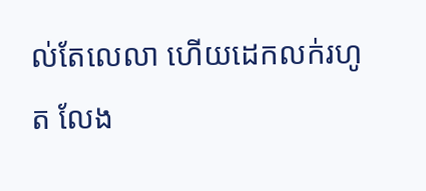ល់តែលេលា ហើយដេកលក់រហូត លែង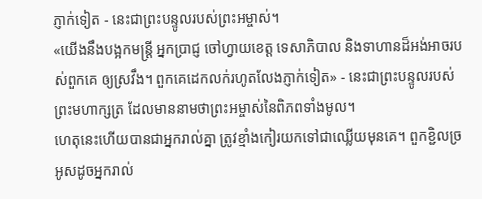ភ្ញាក់ទៀត - នេះជាព្រះបន្ទូលរបស់ព្រះអម្ចាស់។
«យើងនឹងបង្អកមន្ត្រី អ្នកប្រាជ្ញ ចៅហ្វាយខេត្ត ទេសាភិបាល និងទាហានដ៏អង់អាចរបស់ពួកគេ ឲ្យស្រវឹង។ ពួកគេដេកលក់រហូតលែងភ្ញាក់ទៀត» - នេះជាព្រះបន្ទូលរបស់ព្រះមហាក្សត្រ ដែលមាននាមថាព្រះអម្ចាស់នៃពិភពទាំងមូល។
ហេតុនេះហើយបានជាអ្នករាល់គ្នា ត្រូវខ្មាំងកៀរយកទៅជាឈ្លើយមុនគេ។ ពួកខ្ជិលច្រអូសដូចអ្នករាល់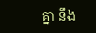គ្នា នឹង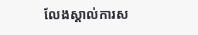លែងស្គាល់ការស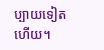ប្បាយទៀតហើយ។